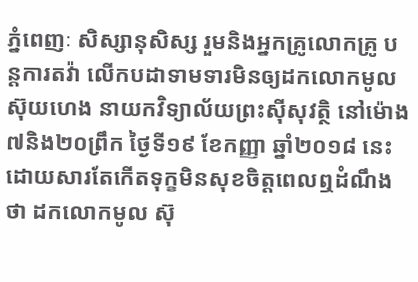ភ្នំពេញៈ សិស្សានុសិស្ស រួមនិងអ្នកគ្រូលោកគ្រូ បន្តការតវ៉ា លើកបដាទាមទារមិនឲ្យដកលោកមូល ស៊ុយហេង នាយកវិទ្យាល័យព្រះស៊ីសុវត្ថិ នៅម៉ោង៧និង២០ព្រឹក ថ្ងៃទី១៩ ខែកញ្ញា ឆ្នាំ២០១៨ នេះដោយសារតែកើតទុក្ខមិនសុខចិត្តពេលឮដំណឹងថា ដកលោកមូល ស៊ុ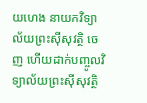យហេង នាយកវិទ្យាល័យព្រះស៊ីសុវត្ថិ ចេញ ហើយដាក់បញ្ចូលវិទ្យាល័យព្រះស៊ីសុវត្ថិ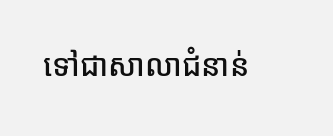ទៅជាសាលាជំនាន់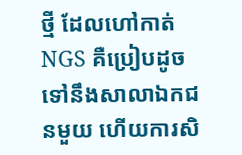ថ្មី ដែលហៅកាត់NGS គឺប្រៀបដូចទៅនឹងសាលាឯកជនមួយ ហើយការសិ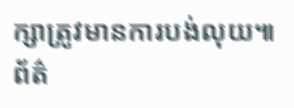ក្សាត្រូវមានការបង់លុយ៕
ព័ត៌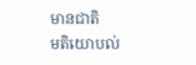មានជាតិ
មតិយោបល់